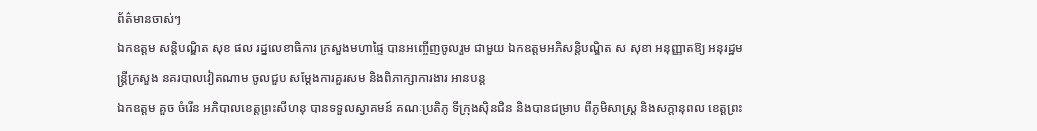ព័ត៌មានចាស់ៗ
ឯកឧត្តម សន្តិបណ្ឌិត សុខ ផល រដ្នលេខាធិការ ក្រសួងមហាផ្ទៃ បានអញ្ចើញចូលរួម ជាមួយ ឯកឧត្តមអភិសន្ដិបណ្ឌិត ស សុខា អនុញ្ញាតឱ្យ អនុរដ្ឋមន្ដ្រីក្រសួង នគរបាលវៀតណាម ចូលជួប សម្ដែងការគួរសម និងពិភាក្សាការងារ អានបន្ត
ឯកឧត្តម គួច ចំរើន អភិបាលខេត្តព្រះសីហនុ បានទទួលស្វាគមន៍ គណៈប្រតិភូ ទីក្រុងស៊ិនជិន និងបានជម្រាប ពីភូមិសាស្រ្ត និងសក្តានុពល ខេត្តព្រះ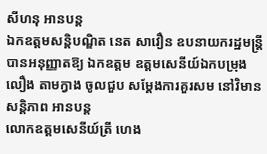សីហនុ អានបន្ត
ឯកឧត្តមសន្តិបណ្ឌិត នេត សាវឿន ឧបនាយករដ្ឋមន្រ្តី បានអនុញ្ញាតឱ្យ ឯកឧត្តម ឧត្តមសេនីយ៍ឯកបម្រុង លឿង តាមក្វាង ចូលជួប សម្តែងការគួរសម នៅវិមានសន្តិភាព អានបន្ត
លោកឧត្តមសេនីយ៍ត្រី ហេង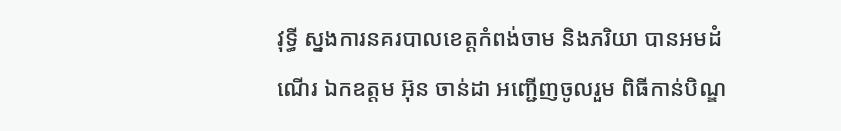វុទ្ធី ស្នងការនគរបាលខេត្តកំពង់ចាម និងភរិយា បានអមដំណេីរ ឯកឧត្តម អ៊ុន ចាន់ដា អញ្ជើញចូលរួម ពិធីកាន់បិណ្ឌ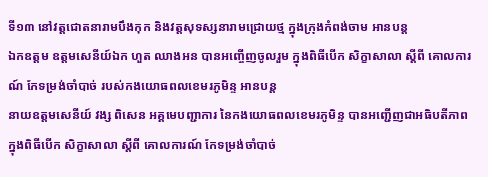ទី១៣ នៅវត្តជោតនារាមបឹងកុក និងវត្តសុទស្សនារាមជ្រោយថ្ម ក្នុងក្រុងកំពង់ចាម អានបន្ត
ឯកឧត្តម ឧត្តមសេនីយ៍ឯក ហួត ឈាងអន បានអញ្ចើញចូលរួម ក្នុងពិធីបើក សិក្ខាសាលា ស្ដីពី គោលការណ៍ កែទម្រង់ចាំបាច់ របស់កងយោធពលខេមរភូមិន្ទ អានបន្ត
នាយឧត្តមសេនីយ៍ វង្ស ពិសេន អគ្គមេបញ្ជាការ នៃកងយោធពលខេមរភូមិន្ទ បានអញ្ជើញជាអធិបតីភាព ក្នុងពិធីបើក សិក្ខាសាលា ស្ដីពី គោលការណ៍ កែទម្រង់ចាំបាច់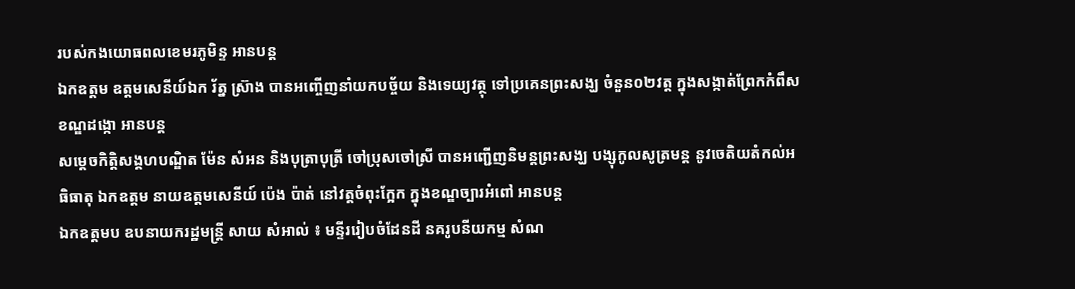របស់កងយោធពលខេមរភូមិន្ទ អានបន្ត
ឯកឧត្តម ឧត្តមសេនីយ៍ឯក រ័ត្ន ស្រ៊ាង បានអញ្ចើញនាំយកបច្ច័យ និងទេយ្យវត្ថុ ទៅប្រគេនព្រះសង្ឃ ចំនួន០២វត្ត ក្នុងសង្កាត់ព្រែកកំពឹស ខណ្ឌដង្កោ អានបន្ត
សម្តេចកិត្ដិសង្គហបណ្ឌិត ម៉ែន សំអន និងបុត្រាបុត្រី ចៅប្រុសចៅស្រី បានអញ្ជើញនិមន្តព្រះសង្ឃ បង្សុកូលសូត្រមន្ត នូវចេតិយតំកល់អធិធាតុ ឯកឧត្តម នាយឧត្តមសេនីយ៍ ប៉េង ប៉ាត់ នៅវត្តចំពុះក្អែក ក្នុងខណ្ឌច្បារអំពៅ អានបន្ត
ឯកឧត្តមប ឧបនាយករដ្ឋមន្រ្តី សាយ សំអាល់ ៖ មន្ទីររៀបចំដែនដី នគរូបនីយកម្ម សំណ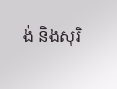ង់ និងសុរិ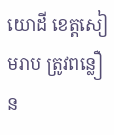យោដី ខេត្តសៀមរាប ត្រូវពន្លឿន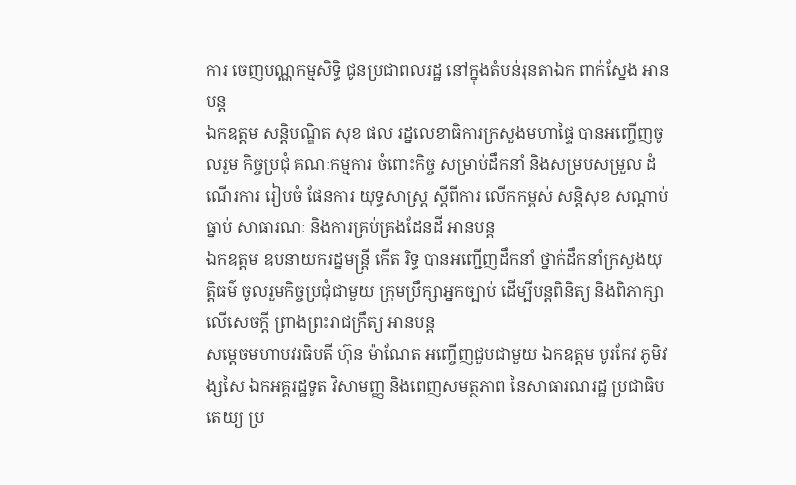ការ ចេញបណ្ណកម្មសិទ្ធិ ជូនប្រជាពលរដ្ឋ នៅក្នុងតំបន់រុនតាឯក ពាក់ស្នែង អានបន្ត
ឯកឧត្តម សន្តិបណ្ឌិត សុខ ផល រដ្នលេខាធិការក្រសួងមហាផ្ទៃ បានអញ្ចើញចូលរួម កិច្ចប្រជុំ គណៈកម្មការ ចំពោះកិច្ច សម្រាប់ដឹកនាំ និងសម្របសម្រួល ដំណើរការ រៀបចំ ផែនការ យុទ្ធសាស្ត្រ ស្ដីពីការ លើកកម្ពស់ សន្តិសុខ សណ្តាប់ធ្នាប់ សាធារណៈ និងការគ្រប់គ្រងដែនដី អានបន្ត
ឯកឧត្តម ឧបនាយករដ្នមន្ត្រី កើត រិទ្ធ បានអញ្ជើញដឹកនាំ ថ្នាក់ដឹកនាំក្រសួងយុត្តិធម៌ ចូលរួមកិច្ចប្រជុំជាមួយ ក្រុមប្រឹក្សាអ្នកច្បាប់ ដើម្បីបន្តពិនិត្យ និងពិភាក្សាលើសេចក្តី ព្រាងព្រះរាជក្រឹត្យ អានបន្ត
សម្ដេចមហាបវរធិបតី ហ៊ុន ម៉ាណែត អញ្ចើញជួបជាមួយ ឯកឧត្តម បូរកែវ ភូមិវង្សសៃ ឯកអគ្គរដ្ឋទូត វិសាមញ្ញ និងពេញសមត្ថភាព នៃសាធារណរដ្ឋ ប្រជាធិបតេយ្យ ប្រ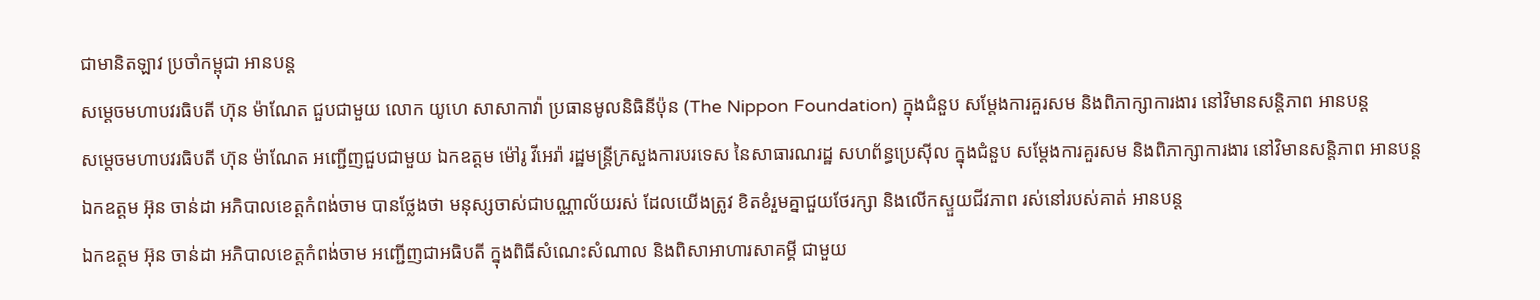ជាមានិតឡាវ ប្រចាំកម្ពុជា អានបន្ត
សម្ដេចមហាបវរធិបតី ហ៊ុន ម៉ាណែត ជួបជាមួយ លោក យូហេ សាសាកាវ៉ា ប្រធានមូលនិធិនីប៉ុន (The Nippon Foundation) ក្នុងជំនួប សម្តែងការគួរសម និងពិភាក្សាការងារ នៅវិមានសន្តិភាព អានបន្ត
សម្ដេចមហាបវរធិបតី ហ៊ុន ម៉ាណែត អញ្ជើញជួបជាមួយ ឯកឧត្តម ម៉ៅរូ វីអេរ៉ា រដ្ឋមន្ត្រីក្រសួងការបរទេស នៃសាធារណរដ្ឋ សហព័ន្ធប្រេស៊ីល ក្នុងជំនួប សម្តែងការគួរសម និងពិភាក្សាការងារ នៅវិមានសន្តិភាព អានបន្ត
ឯកឧត្តម អ៊ុន ចាន់ដា អភិបាលខេត្តកំពង់ចាម បានថ្លែងថា មនុស្សចាស់ជាបណ្ណាល័យរស់ ដែលយើងត្រូវ ខិតខំរួមគ្នាជួយថែរក្សា និងលេីកស្ទួយជីវភាព រស់នៅរបស់គាត់ អានបន្ត
ឯកឧត្តម អ៊ុន ចាន់ដា អភិបាលខេត្តកំពង់ចាម អញ្ជើញជាអធិបតី ក្នុងពិធីសំណេះសំណាល និងពិសាអាហារសាគម្គី ជាមួយ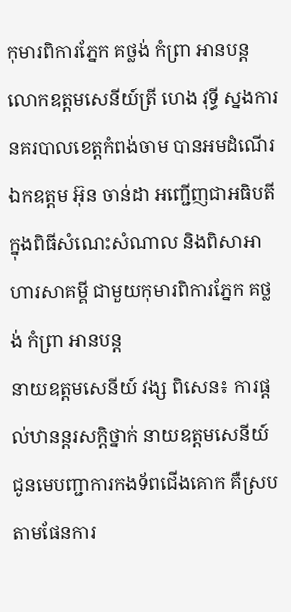កុមារពិការភ្នែក គថ្លង់ កំព្រា អានបន្ត
លោកឧត្តមសេនីយ៍ត្រី ហេង វុទ្ធី ស្នងការនគរបាលខេត្តកំពង់ចាម បានអមដំណេីរ ឯកឧត្តម អ៊ុន ចាន់ដា អញ្ជើញជាអធិបតី ក្នុងពិធីសំណេះសំណាល និងពិសាអាហារសាគម្គី ជាមួយកុមារពិការភ្នែក គថ្លង់ កំព្រា អានបន្ត
នាយឧត្តមសេនីយ៍ វង្ស ពិសេន៖ ការផ្តល់ឋានន្តរសក្តិថ្នាក់ នាយឧត្តមសេនីយ៍ ជូនមេបញ្ជាការកងទ័ពជើងគោក គឺស្របតាមផែនការ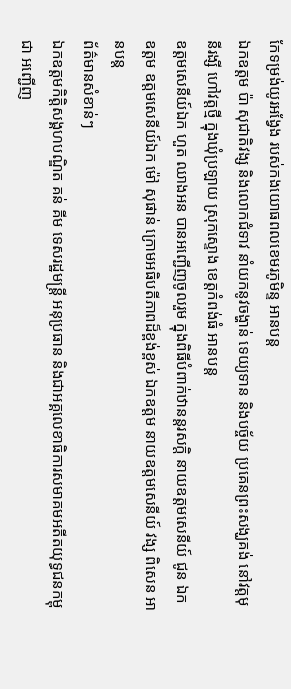កែទម្រង់យូរអង្វែង របស់កងយោធពលខេមរភូមិន្ទ អានបន្ត
ឯកឧត្តម ប៉ា សុជាតិវង្ស និងលោកជំទាវ នាំយកនូវចង្ហាន់ ទេយ្យទាន និងបច្ច័យ ប្រគេនព្រះសង្ឃគង់ នៅវត្តមុនីរង្សី ហៅវត្តថ្មី ក្នុងឃុំប្រឡាយ ស្រុកស្ទោង ខេត្តកំពង់ធំ អានបន្ត
ឧត្ដមសេនីយ៍ឯក ហួត ឈាងអន បានអញ្ជើញចូលរួម ក្នុងពិធីបំពាក់ឋានន្តរសក្ដិ នាយឧត្ដមសេនីយ៍ ជូន ឯកឧត្ដម ឧត្ដមសេនីយ៍ឯក ម៉ៅ សុផាន់ ក្រោមអធិបតីភាពដ៏ខ្ពង់ខ្ពស់ ឯកឧត្ដម នាយឧត្ដមសេនីយ៍ វង្ស ពិសេន អានបន្ត
ព័ត៌មានសំខាន់ៗ
ឯកឧត្តមកិត្តិសង្គហបណ្ឌិត គន់ គីម ទេសរដ្ឋមន្ត្រី អនុប្រធាន និងជាអគ្គលេខាធិការសមាគមអតីតយុទ្ធជនកម្ពុជា អញ្ជើញ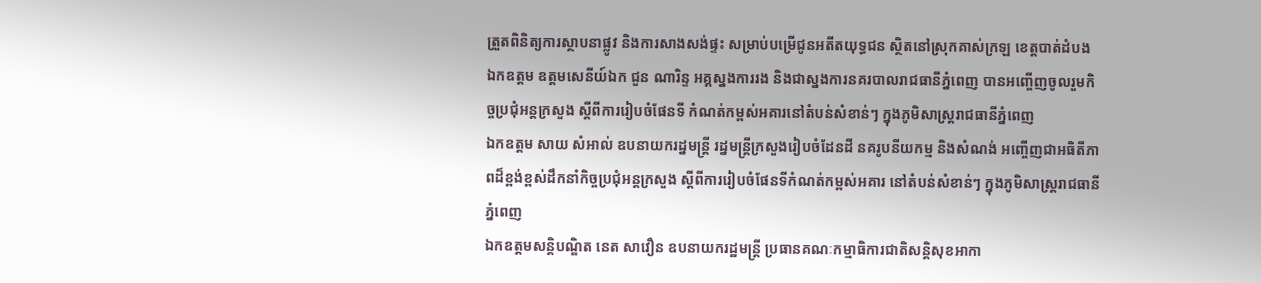ត្រួតពិនិត្យការស្ថាបនាផ្លូវ និងការសាងសង់ផ្ទះ សម្រាប់បម្រើជូនអតីតយុទ្ធជន ស្ថិតនៅស្រុកគាស់ក្រឡ ខេត្តបាត់ដំបង
ឯកឧត្តម ឧត្តមសេនីយ៍ឯក ជួន ណារិន្ទ អគ្គស្នងការរង និងជាស្នងការនគរបាលរាជធានីភ្នំពេញ បានអញ្ចើញចូលរួមកិច្ចប្រជុំអន្តក្រសួង ស្តីពីការរៀបចំផែនទី កំណត់កម្ពស់អគារនៅតំបន់សំខាន់ៗ ក្នុងភូមិសាស្ត្ររាជធានីភ្នំពេញ
ឯកឧត្តម សាយ សំអាល់ ឧបនាយករដ្នមន្ត្រី រដ្នមន្ត្រីក្រសួងរៀបចំដែនដី នគរូបនីយកម្ម និងសំណង់ អញ្ចើញជាអធិតីភាពដ៏ខ្ពង់ខ្ពស់ដឹកនាំកិច្ចប្រជុំអន្តក្រសួង ស្តីពីការរៀបចំផែនទីកំណត់កម្ពស់អគារ នៅតំបន់សំខាន់ៗ ក្នុងភូមិសាស្ត្ររាជធានីភ្នំពេញ
ឯកឧត្តមសន្តិបណ្ឌិត នេត សាវឿន ឧបនាយករដ្ឋមន្រ្តី ប្រធានគណៈកម្មាធិការជាតិសន្តិសុខអាកា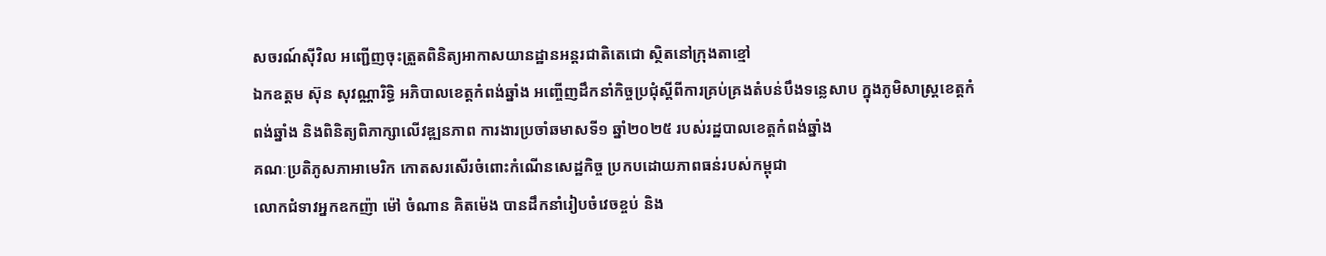សចរណ៍ស៊ីវិល អញ្ជើញចុះត្រួតពិនិត្យអាកាសយានដ្ឋានអន្តរជាតិតេជោ ស្ថិតនៅក្រុងតាខ្មៅ
ឯកឧត្តម ស៊ុន សុវណ្ណារិទ្ធិ អភិបាលខេត្ដកំពង់ឆ្នាំង អញ្ចើញដឹកនាំកិច្ចប្រជុំស្តីពីការគ្រប់គ្រងតំបន់បឹងទន្លេសាប ក្នុងភូមិសាស្ត្រខេត្តកំពង់ឆ្នាំង និងពិនិត្យពិភាក្សាលើវឌ្ឍនភាព ការងារប្រចាំឆមាសទី១ ឆ្នាំ២០២៥ របស់រដ្ឋបាលខេត្តកំពង់ឆ្នាំង
គណៈប្រតិភូសភាអាមេរិក កោតសរសើរចំពោះកំណើនសេដ្ឋកិច្ច ប្រកបដោយភាពធន់របស់កម្ពុជា
លោកជំទាវអ្នកឧកញ៉ា ម៉ៅ ចំណាន គិតម៉េង បានដឹកនាំរៀបចំវេចខ្ចប់ និង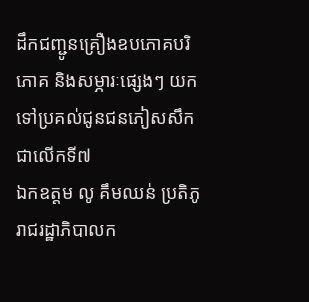ដឹកជញ្ជូនគ្រឿងឧបភោគបរិភោគ និងសម្ភារៈផ្សេងៗ យកទៅប្រគល់ជូនជនភៀសសឹក ជាលើកទី៧
ឯកឧត្តម លូ គឹមឈន់ ប្រតិភូរាជរដ្ឋាភិបាលក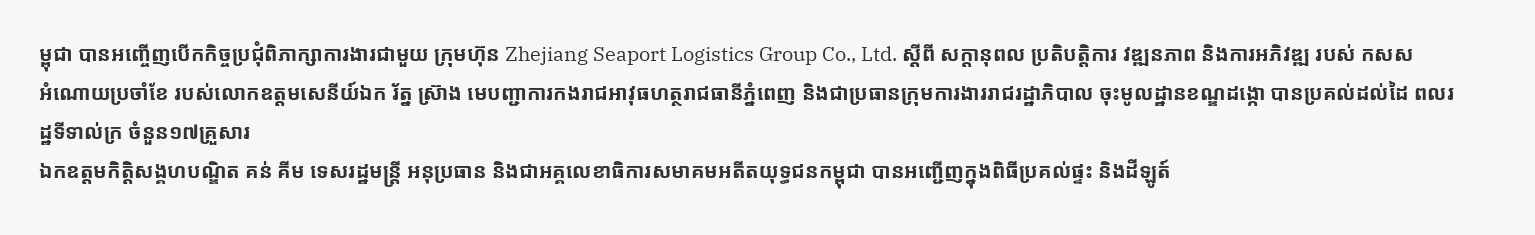ម្ពុជា បានអញ្ចើញបើកកិច្ចប្រជុំពិភាក្សាការងារជាមួយ ក្រុមហ៊ុន Zhejiang Seaport Logistics Group Co., Ltd. ស្តីពី សក្តានុពល ប្រតិបត្តិការ វឌ្ឍនភាព និងការអភិវឌ្ឍ របស់ កសស
អំណោយប្រចាំខែ របស់លោកឧត្ដមសេនីយ៍ឯក រ័ត្ន ស្រ៊ាង មេបញ្ជាការកងរាជអាវុធហត្ថរាជធានីភ្នំពេញ និងជាប្រធានក្រុមការងាររាជរដ្ឋាភិបាល ចុះមូលដ្ឋានខណ្ឌដង្កោ បានប្រគល់ដល់ដៃ ពលរដ្ឋទីទាល់ក្រ ចំនួន១៧គ្រួសារ
ឯកឧត្តមកិត្តិសង្គហបណ្ឌិត គន់ គីម ទេសរដ្ឋមន្រ្តី អនុប្រធាន និងជាអគ្គលេខាធិការសមាគមអតីតយុទ្ធជនកម្ពុជា បានអញ្ជើញក្នុងពិធីប្រគល់ផ្ទះ និងដីឡូត៍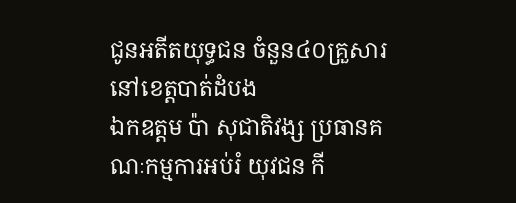ជូនអតីតយុទ្ធជន ចំនួន៤០គ្រួសារ នៅខេត្តបាត់ដំបង
ឯកឧត្តម ប៉ា សុជាតិវង្ស ប្រធានគណៈកម្មការអប់រំ យុវជន កី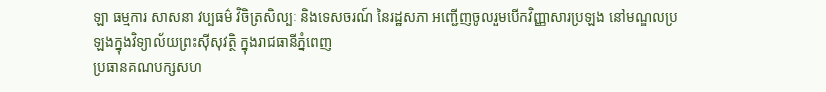ឡា ធម្មការ សាសនា វប្បធម៌ វិចិត្រសិល្បៈ និងទេសចរណ៍ នៃរដ្ឋសភា អញ្ជើញចូលរួមបើកវិញ្ញាសារប្រឡង នៅមណ្ឌលប្រឡងក្នុងវិទ្យាល័យព្រះស៊ីសុវត្ថិ ក្នុងរាជធានីភ្នំពេញ
ប្រធានគណបក្សសហ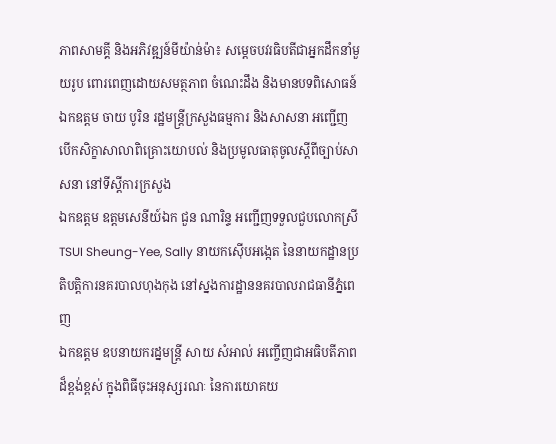ភាពសាមគ្គី និងអភិវឌ្ឍន៍មីយ៉ាន់ម៉ា៖ សម្ដេចបវរធិបតីជាអ្នកដឹកនាំមួយរូប ពោរពេញដោយសមត្ថភាព ចំណេះដឹង និងមានបទពិសោធន៍
ឯកឧត្តម ចាយ បូរិន រដ្ឋមន្រ្តីក្រសួងធម្មការ និងសាសនា អញ្ជើញបើកសិក្ខាសាលាពិគ្រោះយោបល់ និងប្រមូលធាតុចូលស្ដីពីច្បាប់សាសនា នៅទីស្តីការក្រសួង
ឯកឧត្តម ឧត្តមសេនីយ៍ឯក ជួន ណារិន្ទ អញ្ជើញទទួលជួបលោកស្រី TSUI Sheung-Yee, Sally នាយកស៊ើបអង្កេត នៃនាយកដ្ឋានប្រតិបត្តិការនគរបាលហុងកុង នៅស្នងការដ្ឋាននគរបាលរាជធានីភ្នំពេញ
ឯកឧត្តម ឧបនាយករដ្នមន្ត្រី សាយ សំអាល់ អញ្ចើញជាអធិបតីភាពដ៏ខ្ពង់ខ្ពស់ ក្នុងពិធីចុះអនុស្សរណៈ នៃការយោគយ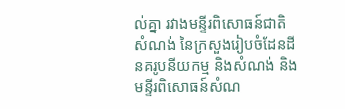ល់គ្នា រវាងមន្ទីរពិសោធន៍ជាតិសំណង់ នៃក្រសួងរៀបចំដែនដី នគរូបនីយកម្ម និងសំណង់ និងមន្ទីរពិសោធន៍សំណ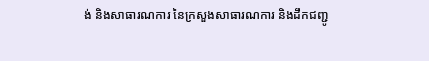ង់ និងសាធារណការ នៃក្រសួងសាធារណការ និងដឹកជញ្ជូ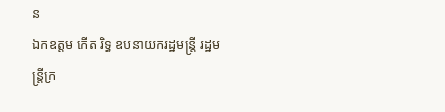ន
ឯកឧត្តម កើត រិទ្ធ ឧបនាយករដ្ឋមន្ត្រី រដ្ឋមន្ត្រីក្រ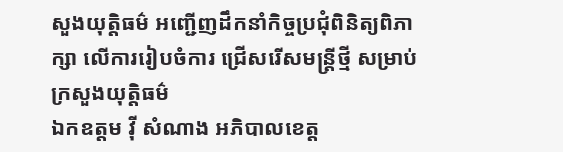សួងយុត្តិធម៌ អញ្ជើញដឹកនាំកិច្ចប្រជុំពិនិត្យពិភាក្សា លើការរៀបចំការ ជ្រើសរើសមន្ត្រីថ្មី សម្រាប់ក្រសួងយុត្តិធម៌
ឯកឧត្តម វ៉ី សំណាង អភិបាលខេត្ត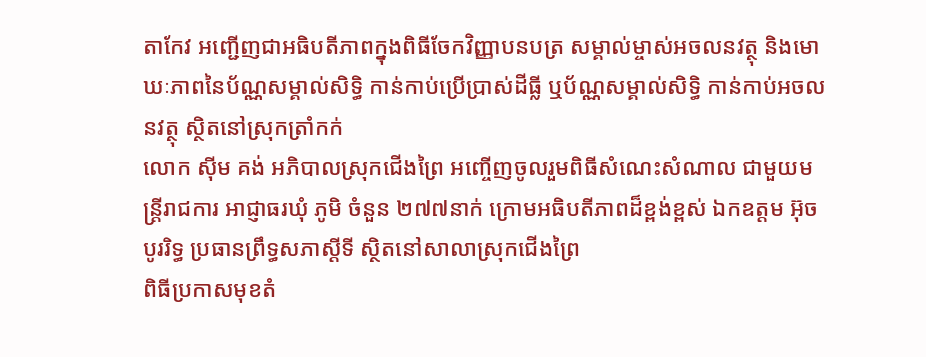តាកែវ អញ្ជើញជាអធិបតីភាពក្នុងពិធីចែកវិញ្ញាបនបត្រ សម្គាល់ម្ចាស់អចលនវត្ថុ និងមោឃៈភាពនៃប័ណ្ណសម្គាល់សិទ្ធិ កាន់កាប់ប្រើប្រាស់ដីធ្លី ឬប័ណ្ណសម្គាល់សិទ្ធិ កាន់កាប់អចលនវត្ថុ ស្ថិតនៅស្រុកត្រាំកក់
លោក ស៊ីម គង់ អភិបាលស្រុកជើងព្រៃ អញ្ចើញចូលរួមពិធីសំណេះសំណាល ជាមួយមន្រ្តីរាជការ អាជ្ញាធរឃុំ ភូមិ ចំនួន ២៧៧នាក់ ក្រោមអធិបតីភាពដ៏ខ្ពង់ខ្ពស់ ឯកឧត្តម អ៊ុច បូររិទ្ធ ប្រធានព្រឹទ្ធសភាស្ដីទី ស្ថិតនៅសាលាស្រុកជើងព្រៃ
ពិធីប្រកាសមុខតំ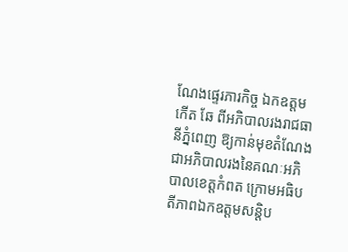ណែងផ្ទេរភារកិច្ច ឯកឧត្តម កើត ឆែ ពីអភិបាលរងរាជធានីភ្នំពេញ ឱ្យកាន់មុខតំណែង ជាអភិបាលរងនៃគណៈអភិបាលខេត្តកំពត ក្រោមអធិបតីភាពឯកឧត្តមសន្តិប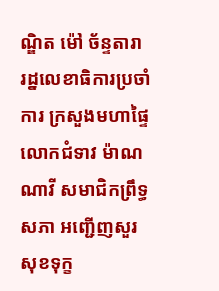ណ្ឌិត ម៉ៅ ច័ន្ទតារា រដ្នលេខាធិការប្រចាំការ ក្រសួងមហាផ្ទៃ
លោកជំទាវ ម៉ាណ ណាវី សមាជិកព្រឹទ្ធសភា អញ្ជើញសួរសុខទុក្ខ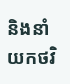និងនាំយកថវិ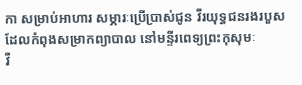កា សម្រាប់អាហារ សម្ភារៈប្រើប្រាស់ជូន វីរយុទ្ធជនរងរបួស ដែលកំពុងសម្រាកព្យាបាល នៅមន្ទីរពេទ្យព្រះកុសុមៈ
វី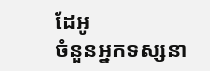ដែអូ
ចំនួនអ្នកទស្សនា